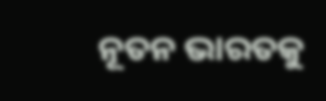ନୂତନ ଭାରତକୁ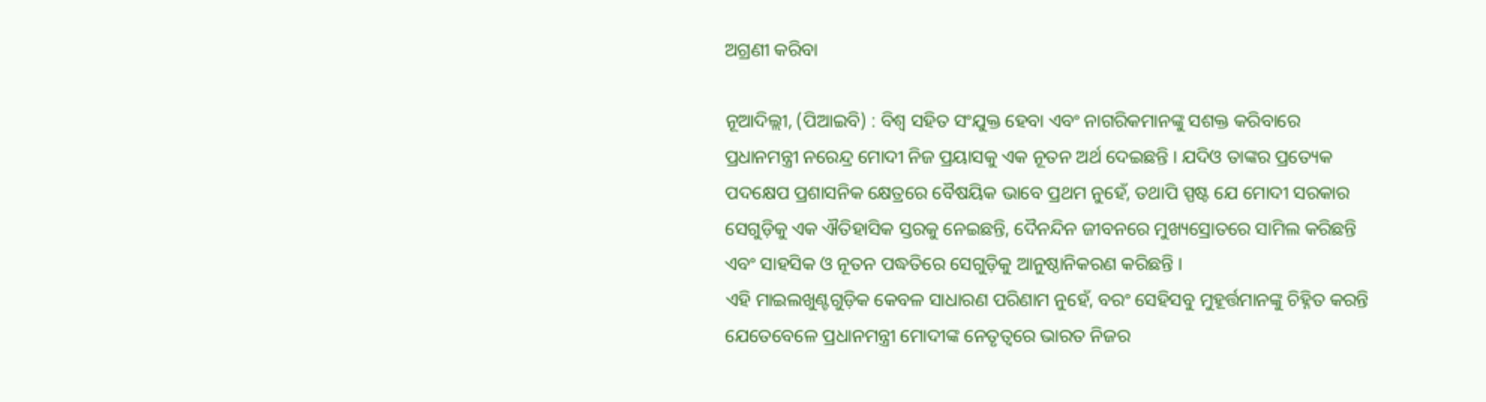ଅଗ୍ରଣୀ କରିବା

ନୂଆଦିଲ୍ଲୀ, (ପିଆଇବି) : ବିଶ୍ୱ ସହିତ ସଂଯୁକ୍ତ ହେବା ଏବଂ ନାଗରିକମାନଙ୍କୁ ସଶକ୍ତ କରିବାରେ ପ୍ରଧାନମନ୍ତ୍ରୀ ନରେନ୍ଦ୍ର ମୋଦୀ ନିଜ ପ୍ରୟାସକୁ ଏକ ନୂତନ ଅର୍ଥ ଦେଇଛନ୍ତି । ଯଦିଓ ତାଙ୍କର ପ୍ରତ୍ୟେକ ପଦକ୍ଷେପ ପ୍ରଶାସନିକ କ୍ଷେତ୍ରରେ ବୈଷୟିକ ଭାବେ ପ୍ରଥମ ନୁହେଁ, ତଥାପି ସ୍ପଷ୍ଟ ଯେ ମୋଦୀ ସରକାର ସେଗୁଡ଼ିକୁ ଏକ ଐତିହାସିକ ସ୍ତରକୁ ନେଇଛନ୍ତି, ଦୈନନ୍ଦିନ ଜୀବନରେ ମୁଖ୍ୟସ୍ରୋତରେ ସାମିଲ କରିଛନ୍ତି ଏବଂ ସାହସିକ ଓ ନୂତନ ପଦ୍ଧତିରେ ସେଗୁଡ଼ିକୁ ଆନୁଷ୍ଠାନିକରଣ କରିଛନ୍ତି ।
ଏହି ମାଇଲଖୁଣ୍ଟଗୁଡ଼ିକ କେବଳ ସାଧାରଣ ପରିଣାମ ନୁହେଁ, ବରଂ ସେହିସବୁ ମୁହୂର୍ତ୍ତମାନଙ୍କୁ ଚିହ୍ନିତ କରନ୍ତି ଯେତେବେଳେ ପ୍ରଧାନମନ୍ତ୍ରୀ ମୋଦୀଙ୍କ ନେତୃତ୍ୱରେ ଭାରତ ନିଜର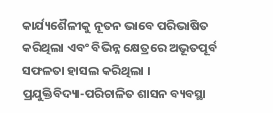କାର୍ଯ୍ୟଶୈଳୀକୁ ନୂତନ ଭାବେ ପରିଭାଷିତ କରିଥିଲା ଏବଂ ବିଭିନ୍ନ କ୍ଷେତ୍ରରେ ଅଭୂତପୂର୍ବ ସଫଳତା ହାସଲ କରିଥିଲା ।
ପ୍ରଯୁକ୍ତିବିଦ୍ୟା-ପରିଚାଳିତ ଶାସନ ବ୍ୟବସ୍ଥା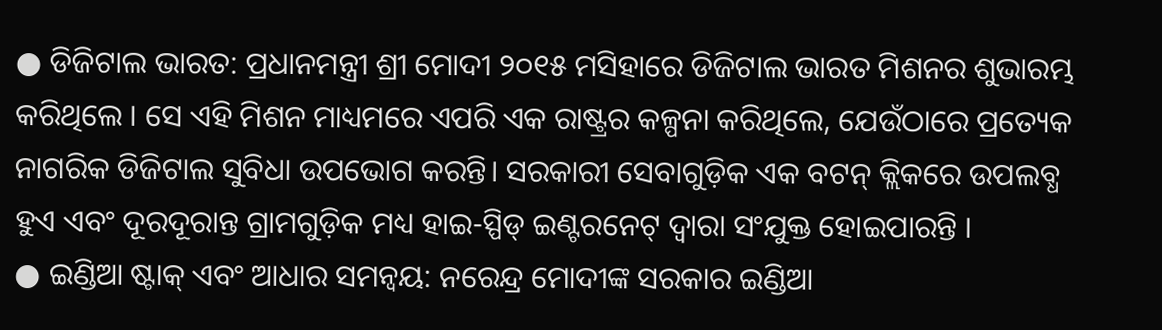● ଡିଜିଟାଲ ଭାରତ: ପ୍ରଧାନମନ୍ତ୍ରୀ ଶ୍ରୀ ମୋଦୀ ୨୦୧୫ ମସିହାରେ ଡିଜିଟାଲ ଭାରତ ମିଶନର ଶୁଭାରମ୍ଭ କରିଥିଲେ । ସେ ଏହି ମିଶନ ମାଧ୍ୟମରେ ଏପରି ଏକ ରାଷ୍ଟ୍ରର କଳ୍ପନା କରିଥିଲେ, ଯେଉଁଠାରେ ପ୍ରତ୍ୟେକ ନାଗରିକ ଡିଜିଟାଲ ସୁବିଧା ଉପଭୋଗ କରନ୍ତି। ସରକାରୀ ସେବାଗୁଡ଼ିକ ଏକ ବଟନ୍ କ୍ଲିକରେ ଉପଲବ୍ଧ ହୁଏ ଏବଂ ଦୂରଦୂରାନ୍ତ ଗ୍ରାମଗୁଡ଼ିକ ମଧ୍ୟ ହାଇ-ସ୍ପିଡ୍ ଇଣ୍ଟରନେଟ୍ ଦ୍ୱାରା ସଂଯୁକ୍ତ ହୋଇପାରନ୍ତି ।
● ଇଣ୍ଡିଆ ଷ୍ଟାକ୍ ଏବଂ ଆଧାର ସମନ୍ୱୟ: ନରେନ୍ଦ୍ର ମୋଦୀଙ୍କ ସରକାର ଇଣ୍ଡିଆ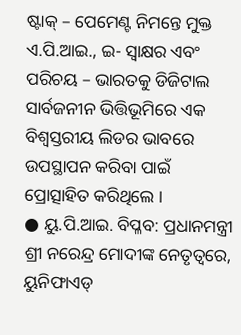ଷ୍ଟାକ୍ – ପେମେଣ୍ଟ ନିମନ୍ତେ ମୁକ୍ତ ଏ.ପି.ଆଇ., ଇ- ସ୍ୱାକ୍ଷର ଏବଂ ପରିଚୟ – ଭାରତକୁ ଡିଜିଟାଲ ସାର୍ବଜନୀନ ଭିତ୍ତିଭୂମିରେ ଏକ ବିଶ୍ୱସ୍ତରୀୟ ଲିଡର ଭାବରେ ଉପସ୍ଥାପନ କରିବା ପାଇଁ ପ୍ରୋତ୍ସାହିତ କରିଥିଲେ ।
● ୟୁ.ପି.ଆଇ. ବିପ୍ଳବ: ପ୍ରଧାନମନ୍ତ୍ରୀ ଶ୍ରୀ ନରେନ୍ଦ୍ର ମୋଦୀଙ୍କ ନେତୃତ୍ୱରେ, ୟୁନିଫାଏଡ୍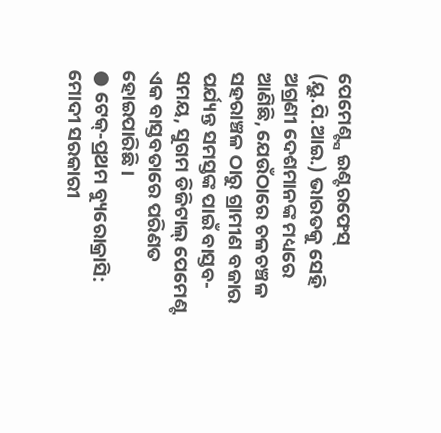ପେମେଣ୍ଟ୍ସ ଇଣ୍ଟରଫେସ୍ (ୟୁ.ପି.ଆଇ.) ଭାରତକୁ ସେହି ଅଗ୍ରଣୀ ଦେଶମାନଙ୍କ ମଧ୍ୟରେ ଆଣିଛି, ଯେଉଁଠାରେ ଚଳଚଞ୍ଚଳ ସହରାଞ୍ଚଳ ଠାରୁ ଗ୍ରାମୀଣ ବଜାର ପର୍ଯ୍ୟନ୍ତ ସମସ୍ତଙ୍କ ପାଇଁ ବାସ୍ତବ-ସମୟ, ସୁଗମ ଡିଜିଟାଲ୍ ପେମେଣ୍ଟ ଏକ ବାସ୍ତବତାରେ ପରିଣତ ହୋଇପାରିଛି ।
● ଟେକ୍-ପ୍ରଥମ ବ୍ୟୁରୋକ୍ରାସି: ମୋଦୀ ସରକାରୀ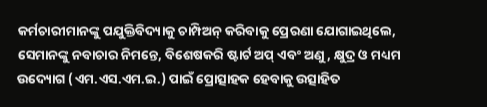କର୍ମଚାରୀମାନଙ୍କୁ ପଯୁକ୍ତିବିଦ୍ୟାକୁ ଚାମ୍ପିଅନ୍ କରିବାକୁ ପ୍ରେରଣା ଯୋଗାଇଥିଲେ, ସେମାନଙ୍କୁ ନବାଚାର ନିମନ୍ତେ, ବିଶେଷକରି ଷ୍ଟାର୍ଟ ଅପ୍ ଏବଂ ଅଣୁ, କ୍ଷୁଦ୍ର ଓ ମଧ୍ୟମ ଉଦ୍ୟୋଗ (ଏମ.ଏସ.ଏମ.ଇ.) ପାଇଁ ପ୍ରୋତ୍ସାହକ ହେବାକୁ ଉତ୍ସାହିତ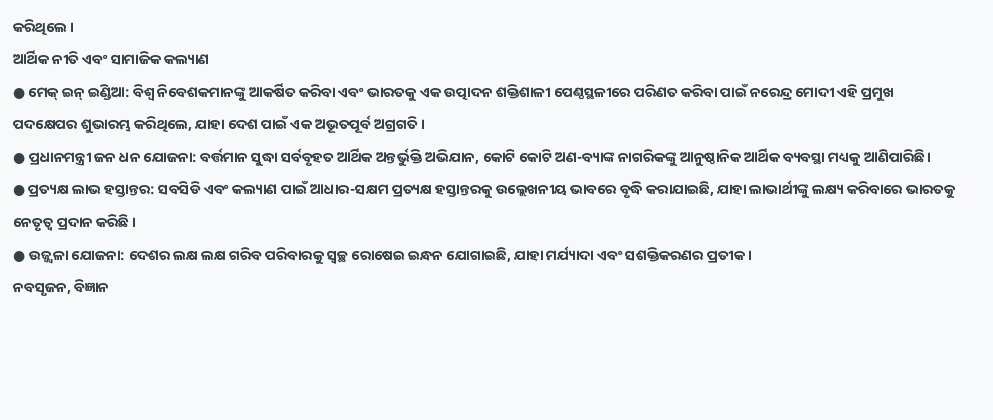କରିଥିଲେ ।
ଆର୍ଥିକ ନୀତି ଏବଂ ସାମାଜିକ କଲ୍ୟାଣ
● ମେକ୍ ଇନ୍ ଇଣ୍ଡିଆ: ବିଶ୍ୱ ନିବେଶକମାନଙ୍କୁ ଆକର୍ଷିତ କରିବା ଏବଂ ଭାରତକୁ ଏକ ଉତ୍ପାଦନ ଶକ୍ତିଶାଳୀ ପେଣ୍ଠସ୍ଥଳୀରେ ପରିଣତ କରିବା ପାଇଁ ନରେନ୍ଦ୍ର ମୋଦୀ ଏହି ପ୍ରମୁଖ ପଦକ୍ଷେପର ଶୁଭାରମ୍ଭ କରିଥିଲେ, ଯାହା ଦେଶ ପାଇଁ ଏକ ଅଭୂତପୂର୍ବ ଅଗ୍ରଗତି ।
● ପ୍ରଧାନମନ୍ତ୍ରୀ ଜନ ଧନ ଯୋଜନା: ବର୍ତ୍ତମାନ ସୁଦ୍ଧା ସର୍ବବୃହତ ଆର୍ଥିକ ଅନ୍ତର୍ଭୁକ୍ତି ଅଭିଯାନ, କୋଟି କୋଟି ଅଣ-ବ୍ୟାଙ୍କ ନାଗରିକଙ୍କୁ ଆନୁଷ୍ଠାନିକ ଆର୍ଥିକ ବ୍ୟବସ୍ଥା ମଧ୍ୟକୁ ଆଣିପାରିଛି।
● ପ୍ରତ୍ୟକ୍ଷ ଲାଭ ହସ୍ତାନ୍ତର: ସବସିଡି ଏବଂ କଲ୍ୟାଣ ପାଇଁ ଆଧାର-ସକ୍ଷମ ପ୍ରତ୍ୟକ୍ଷ ହସ୍ତାନ୍ତରକୁ ଉଲ୍ଲେଖନୀୟ ଭାବରେ ବୃଦ୍ଧି କରାଯାଇଛି, ଯାହା ଲାଭାର୍ଥୀଙ୍କୁ ଲକ୍ଷ୍ୟ କରିବାରେ ଭାରତକୁ ନେତୃତ୍ୱ ପ୍ରଦାନ କରିଛି ।
● ଉଜ୍ଜ୍ୱଳା ଯୋଜନା: ଦେଶର ଲକ୍ଷ ଲକ୍ଷ ଗରିବ ପରିବାରକୁ ସ୍ୱଚ୍ଛ ରୋଷେଇ ଇନ୍ଧନ ଯୋଗାଇଛି, ଯାହା ମର୍ଯ୍ୟାଦା ଏବଂ ସଶକ୍ତିକରଣର ପ୍ରତୀକ ।
ନବସୃଜନ, ବିଜ୍ଞାନ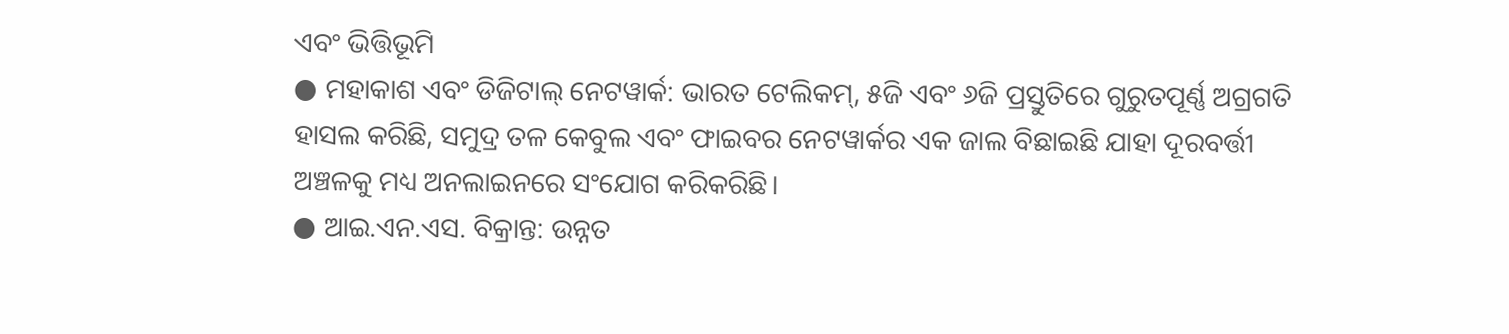ଏବଂ ଭିତ୍ତିଭୂମି
● ମହାକାଶ ଏବଂ ଡିଜିଟାଲ୍ ନେଟୱାର୍କ: ଭାରତ ଟେଲିକମ୍, ୫ଜି ଏବଂ ୬ଜି ପ୍ରସ୍ତୁତିରେ ଗୁରୁତପୂର୍ଣ୍ଣ ଅଗ୍ରଗତି ହାସଲ କରିଛି, ସମୁଦ୍ର ତଳ କେବୁଲ ଏବଂ ଫାଇବର ନେଟୱାର୍କର ଏକ ଜାଲ ବିଛାଇଛି ଯାହା ଦୂରବର୍ତ୍ତୀ ଅଞ୍ଚଳକୁ ମଧ୍ୟ ଅନଲାଇନରେ ସଂଯୋଗ କରିକରିଛି।
● ଆଇ.ଏନ.ଏସ. ବିକ୍ରାନ୍ତ: ଉନ୍ନତ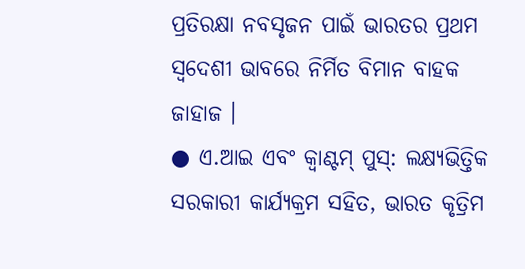ପ୍ରତିରକ୍ଷା ନବସୃଜନ ପାଇଁ ଭାରତର ପ୍ରଥମ ସ୍ୱଦେଶୀ ଭାବରେ ନିର୍ମିତ ବିମାନ ବାହକ ଜାହାଜ ।
● ଏ.ଆଇ ଏବଂ କ୍ୱାଣ୍ଟମ୍ ପୁସ୍: ଲକ୍ଷ୍ୟଭିତ୍ତିକ ସରକାରୀ କାର୍ଯ୍ୟକ୍ରମ ସହିତ, ଭାରତ କୃତ୍ରିମ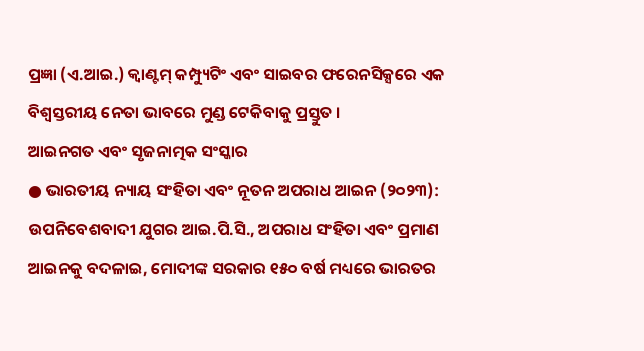ପ୍ରଜ୍ଞା (ଏ.ଆଇ.) କ୍ୱାଣ୍ଟମ୍ କମ୍ପ୍ୟୁଟିଂ ଏବଂ ସାଇବର ଫରେନସିକ୍ସରେ ଏକ ବିଶ୍ୱସ୍ତରୀୟ ନେତା ଭାବରେ ମୁଣ୍ଡ ଟେକିବାକୁ ପ୍ରସ୍ତୁତ ।
ଆଇନଗତ ଏବଂ ସୃଜନାତ୍ମକ ସଂସ୍କାର
● ଭାରତୀୟ ନ୍ୟାୟ ସଂହିତା ଏବଂ ନୂତନ ଅପରାଧ ଆଇନ (୨୦୨୩): ଉପନିବେଶବାଦୀ ଯୁଗର ଆଇ.ପି.ସି., ଅପରାଧ ସଂହିତା ଏବଂ ପ୍ରମାଣ ଆଇନକୁ ବଦଳାଇ, ମୋଦୀଙ୍କ ସରକାର ୧୫୦ ବର୍ଷ ମଧ୍ୟରେ ଭାରତର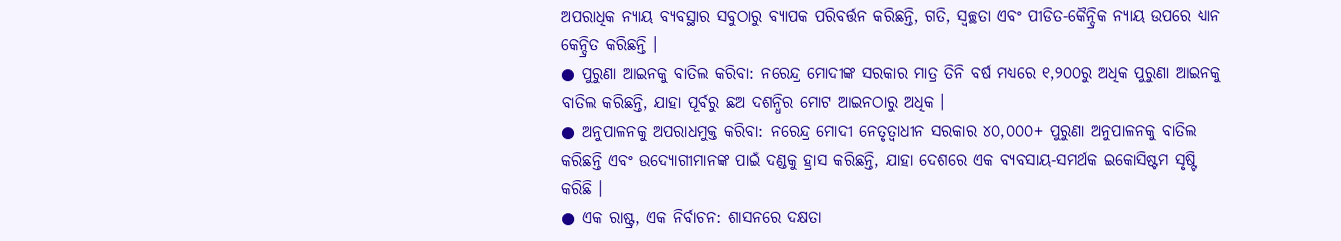ଅପରାଧିକ ନ୍ୟାୟ ବ୍ୟବସ୍ଥାର ସବୁଠାରୁ ବ୍ୟାପକ ପରିବର୍ତ୍ତନ କରିଛନ୍ତି, ଗତି, ସ୍ୱଚ୍ଛତା ଏବଂ ପୀଡିତ-କୈନ୍ଦ୍ରିକ ନ୍ୟାୟ ଉପରେ ଧ୍ୟାନ କେନ୍ଦ୍ରିତ କରିଛନ୍ତି ।
● ପୁରୁଣା ଆଇନକୁ ବାତିଲ କରିବା: ନରେନ୍ଦ୍ର ମୋଦୀଙ୍କ ସରକାର ମାତ୍ର ତିନି ବର୍ଷ ମଧ୍ୟରେ ୧,୨୦୦ରୁ ଅଧିକ ପୁରୁଣା ଆଇନକୁ ବାତିଲ କରିଛନ୍ତି, ଯାହା ପୂର୍ବରୁ ଛଅ ଦଶନ୍ଧିର ମୋଟ ଆଇନଠାରୁ ଅଧିକ ।
● ଅନୁପାଳନକୁ ଅପରାଧମୁକ୍ତ କରିବା: ନରେନ୍ଦ୍ର ମୋଦୀ ନେତୃତ୍ୱାଧୀନ ସରକାର ୪୦,୦୦୦+ ପୁରୁଣା ଅନୁପାଳନକୁ ବାତିଲ କରିଛନ୍ତି ଏବଂ ଉଦ୍ୟୋଗୀମାନଙ୍କ ପାଇଁ ଦଣ୍ଡକୁ ହ୍ରାସ କରିଛନ୍ତି, ଯାହା ଦେଶରେ ଏକ ବ୍ୟବସାୟ-ସମର୍ଥକ ଇକୋସିଷ୍ଟମ ସୃଷ୍ଟି କରିଛି ।
● ଏକ ରାଷ୍ଟ୍ର, ଏକ ନିର୍ବାଚନ: ଶାସନରେ ଦକ୍ଷତା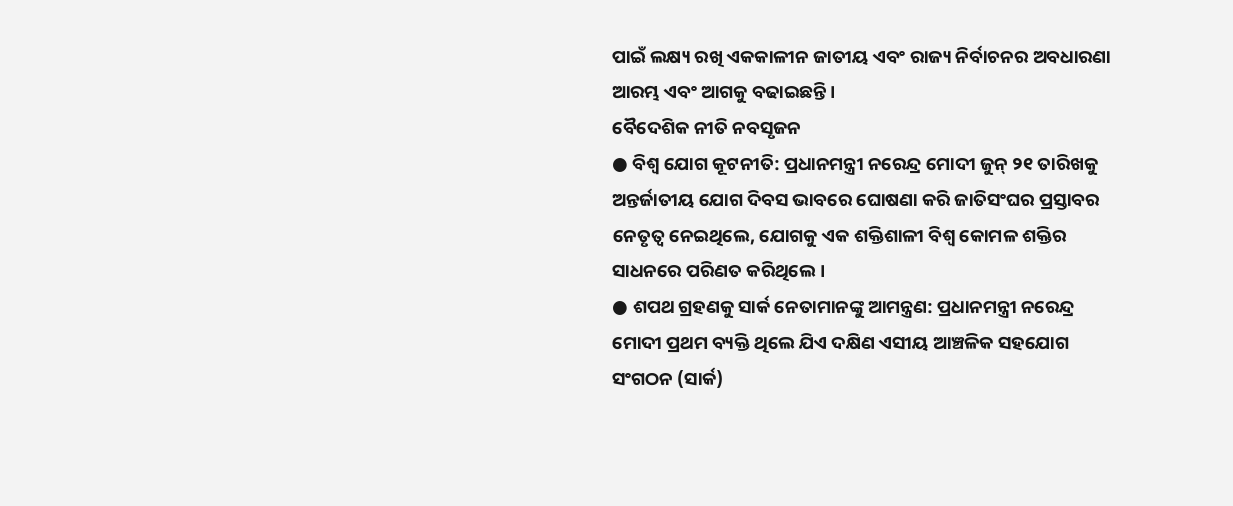ପାଇଁ ଲକ୍ଷ୍ୟ ରଖି ଏକକାଳୀନ ଜାତୀୟ ଏବଂ ରାଜ୍ୟ ନିର୍ବାଚନର ଅବଧାରଣା ଆରମ୍ଭ ଏବଂ ଆଗକୁ ବଢାଇଛନ୍ତି ।
ବୈଦେଶିକ ନୀତି ନବସୃଜନ
● ବିଶ୍ୱ ଯୋଗ କୂଟନୀତି: ପ୍ରଧାନମନ୍ତ୍ରୀ ନରେନ୍ଦ୍ର ମୋଦୀ ଜୁନ୍ ୨୧ ତାରିଖକୁ ଅନ୍ତର୍ଜାତୀୟ ଯୋଗ ଦିବସ ଭାବରେ ଘୋଷଣା କରି ଜାତିସଂଘର ପ୍ରସ୍ତାବର ନେତୃତ୍ୱ ନେଇଥିଲେ, ଯୋଗକୁ ଏକ ଶକ୍ତିଶାଳୀ ବିଶ୍ୱ କୋମଳ ଶକ୍ତିର ସାଧନରେ ପରିଣତ କରିଥିଲେ ।
● ଶପଥ ଗ୍ରହଣକୁ ସାର୍କ ନେତାମାନଙ୍କୁ ଆମନ୍ତ୍ରଣ: ପ୍ରଧାନମନ୍ତ୍ରୀ ନରେନ୍ଦ୍ର ମୋଦୀ ପ୍ରଥମ ବ୍ୟକ୍ତି ଥିଲେ ଯିଏ ଦକ୍ଷିଣ ଏସୀୟ ଆଞ୍ଚଳିକ ସହଯୋଗ ସଂଗଠନ (ସାର୍କ)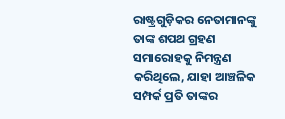ରାଷ୍ଟ୍ରଗୁଡ଼ିକର ନେତାମାନଙ୍କୁ ତାଙ୍କ ଶପଥ ଗ୍ରହଣ ସମାରୋହକୁ ନିମନ୍ତ୍ରଣ କରିଥିଲେ, ଯାହା ଆଞ୍ଚଳିକ ସମ୍ପର୍କ ପ୍ରତି ତାଙ୍କର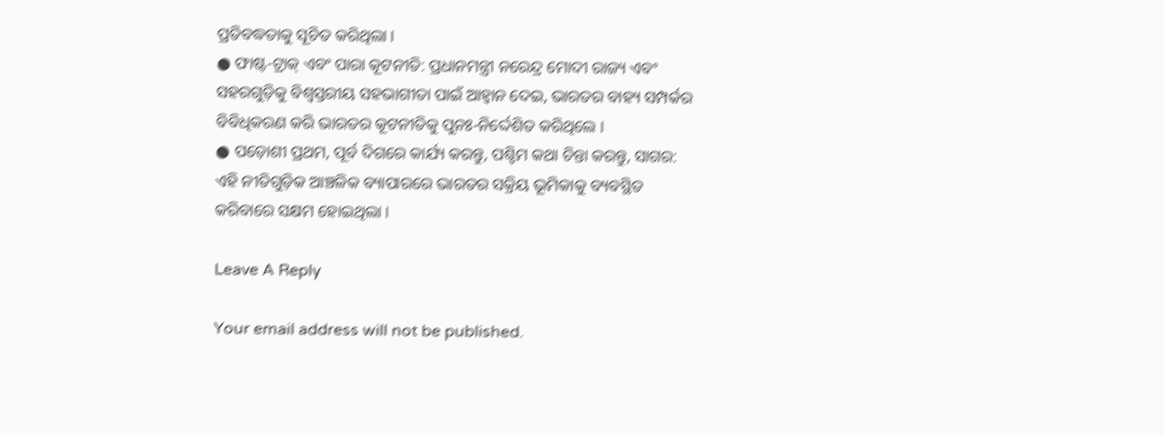ପ୍ରତିବଦ୍ଧତାକୁ ସୂଚିତ କରିଥିଲା ।
● ଫାଷ୍ଟ-ଟ୍ରାକ୍ ଏବଂ ପାରା କୂଟନୀତି: ପ୍ରଧାନମନ୍ତ୍ରୀ ନରେନ୍ଦ୍ର ମୋଦୀ ରାଜ୍ୟ ଏବଂ ସହରଗୁଡ଼ିକୁ ବିଶ୍ୱସ୍ତରୀୟ ସହଭାଗୀତା ପାଇଁ ଆହ୍ୱାନ ଦେଇ, ଭାରତର ବାହ୍ୟ ସମ୍ପର୍କର ବିବିଧିକରଣ କରି ଭାରତର କୂଟନୀତିକୁ ପୁନଃ-ନିର୍ଦ୍ଦେଶିତ କରିଥିଲେ ।
● ପଡ଼ୋଶୀ ପ୍ରଥମ, ପୂର୍ବ ଦିଗରେ କାର୍ଯ୍ୟ କରନ୍ତୁ, ପଶ୍ଚିମ କଥା ଚିନ୍ତା କରନ୍ତୁ, ସାଗର: ଏହି ନୀତିଗୁଡ଼ିକ ଆଞ୍ଚଳିକ ବ୍ୟାପାରରେ ଭାରତର ସକ୍ରିୟ ଭୂମିକାକୁ ବ୍ୟବସ୍ଥିତ କରିବାରେ ସକ୍ଷମ ହୋଇଥିଲା ।

Leave A Reply

Your email address will not be published.